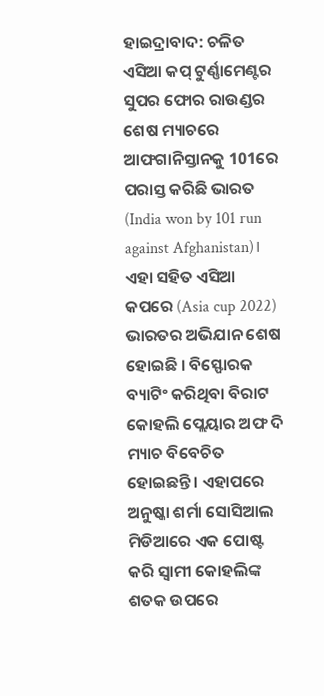ହାଇଦ୍ରାବାଦ: ଚଳିତ ଏସିଆ କପ୍ ଟୁର୍ଣ୍ଣାମେଣ୍ଟର ସୁପର ଫୋର ରାଉଣ୍ଡର ଶେଷ ମ୍ୟାଚରେ ଆଫଗାନିସ୍ତାନକୁ 101ରେ ପରାସ୍ତ କରିଛି ଭାରତ (India won by 101 run against Afghanistan)। ଏହା ସହିତ ଏସିଆ କପରେ (Asia cup 2022) ଭାରତର ଅଭିଯାନ ଶେଷ ହୋଇଛି । ବିସ୍ଫୋରକ ବ୍ୟାଟିଂ କରିଥିବା ବିରାଟ କୋହଲି ପ୍ଲେୟାର ଅଫ ଦି ମ୍ୟାଚ ବିବେଚିତ ହୋଇଛନ୍ତି । ଏହାପରେ ଅନୁଷ୍କା ଶର୍ମା ସୋସିଆଲ ମିଡିଆରେ ଏକ ପୋଷ୍ଟ କରି ସ୍ୱାମୀ କୋହଲିଙ୍କ ଶତକ ଉପରେ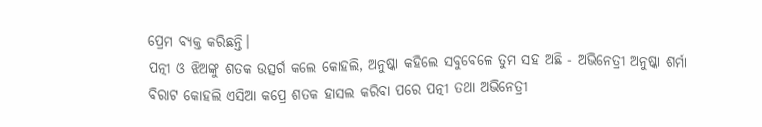ପ୍ରେମ ବ୍ୟକ୍ତ କରିଛନ୍ତି।
ପତ୍ନୀ ଓ ଝିଅଙ୍କୁ ଶତକ ଉତ୍ସର୍ଗ କଲେ କୋହଲି, ଅନୁଷ୍କା କହିଲେ ସବୁବେଳେ ତୁମ ସହ ଅଛି - ଅଭିନେତ୍ରୀ ଅନୁଷ୍କା ଶର୍ମା
ବିରାଟ କୋହଲି ଏସିଆ କପ୍ରେ ଶତକ ହାସଲ କରିବା ପରେ ପତ୍ନୀ ତଥା ଅଭିନେତ୍ରୀ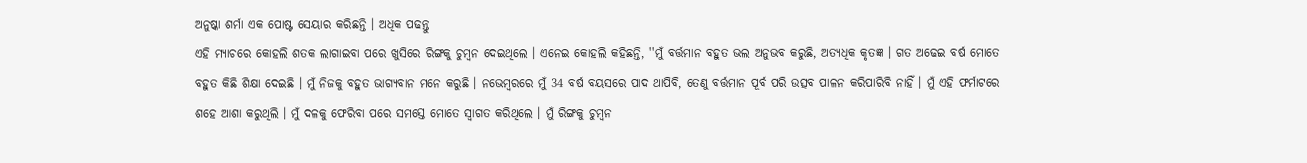ଅନୁଷ୍କା ଶର୍ମା ଏକ ପୋଷ୍ଟ ସେୟାର କରିଛନ୍ତି । ଅଧିକ ପଢନ୍ତୁ
ଏହି ମ୍ୟାଚରେ କୋହଲି ଶତକ ଲାଗାଇବା ପରେ ଖୁସିରେ ରିଙ୍ଗକୁ ଚୁମ୍ବନ ଦେଇଥିଲେ । ଏନେଇ କୋହଲି କହିଛନ୍ତି, ''ମୁଁ ବର୍ତ୍ତମାନ ବହୁତ ଭଲ ଅନୁଭବ କରୁଛି, ଅତ୍ୟଧିକ କୃତଜ୍ଞ । ଗତ ଅଢେଇ ବର୍ଷ ମୋତେ ବହୁତ କିଛି ଶିକ୍ଷା ଦେଇଛି । ମୁଁ ନିଜକୁ ବହୁତ ଭାଗ୍ୟବାନ ମନେ କରୁଛି । ନଭେମ୍ବରରେ ମୁଁ 34 ବର୍ଷ ବୟସରେ ପାଦ ଥାପିବି, ତେଣୁ ବର୍ତ୍ତମାନ ପୂର୍ବ ପରି ଉତ୍ସବ ପାଳନ କରିପାରିବି ନାହିଁ । ମୁଁ ଏହି ଫର୍ମାଟରେ ଶହେ ଆଶା କରୁଥିଲି । ମୁଁ ଦଳକୁ ଫେରିବା ପରେ ସମସ୍ତେ ମୋତେ ସ୍ୱାଗତ କରିଥିଲେ । ମୁଁ ରିଙ୍ଗକୁ ଚୁମ୍ବନ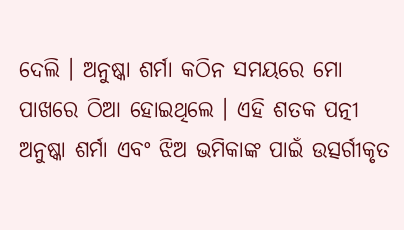ଦେଲି । ଅନୁଷ୍କା ଶର୍ମା କଠିନ ସମୟରେ ମୋ ପାଖରେ ଠିଆ ହୋଇଥିଲେ । ଏହି ଶତକ ପତ୍ନୀ ଅନୁଷ୍କା ଶର୍ମା ଏବଂ ଝିଅ ଭମିକାଙ୍କ ପାଇଁ ଉତ୍ସର୍ଗୀକୃତ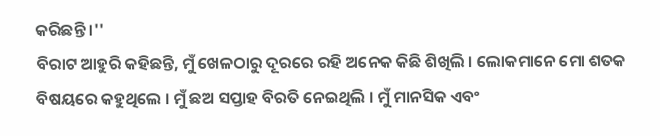କରିଛନ୍ତି ।''
ବିରାଟ ଆହୁରି କହିଛନ୍ତି, ମୁଁ ଖେଳଠାରୁ ଦୂରରେ ରହି ଅନେକ କିଛି ଶିଖିଲି । ଲୋକମାନେ ମୋ ଶତକ ବିଷୟରେ କହୁଥିଲେ । ମୁଁ ଛଅ ସପ୍ତାହ ବିରତି ନେଇଥିଲି । ମୁଁ ମାନସିକ ଏବଂ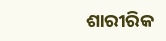ଶାରୀରିକ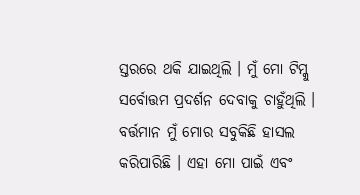ସ୍ତରରେ ଥକି ଯାଇଥିଲି । ମୁଁ ମୋ ଟିମ୍କୁ ସର୍ବୋତ୍ତମ ପ୍ରଦର୍ଶନ ଦେବାକୁ ଚାହୁଁଥିଲି । ବର୍ତ୍ତମାନ ମୁଁ ମୋର ସବୁକିଛି ହାସଲ କରିପାରିଛି । ଏହା ମୋ ପାଇଁ ଏବଂ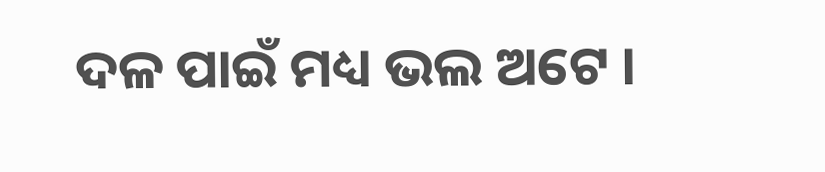ଦଳ ପାଇଁ ମଧ୍ୟ ଭଲ ଅଟେ ।